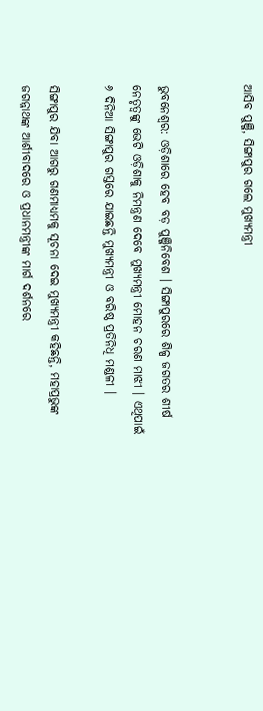ଆସିବ ପୁଞ୍ଜି, ସିଙ୍ଗାପୁର ଗଲେ ମୁଖ୍ୟମନ୍ତ୍ରୀ


ଭୁବନେଶ୍ବର: ଓଡ଼ିଶାରେ ହେବ ବଡ଼ ପୁଞ୍ଜିନିବେଶ । ସିଙ୍ଗାପୁରରେ ଶିଳ୍ପ ଜଗତର ଶୀର୍ଷ ନେତୃତ୍ୱଙ୍କୁ ଭେଟି ଓଡ଼ିଶାକୁ ନିମନ୍ତ୍ରଣ ଦେବେ ମୁଖ୍ୟମନ୍ତ୍ରୀ ମୋହନ ଚରଣ ମାଝୀ । ଏଥିପାଇଁ ୬ ଦିନିଆ ସିଙ୍ଗାପୁର ଗସ୍ତରେ ଯାଇଛନ୍ତି ମୁଖ୍ୟମନ୍ତ୍ରୀ ଓ ବରିଷ୍ଠ ପ୍ରତିନିଧି ମଣ୍ଡଳୀ ।

ସିଙ୍ଗାପୁର ଯିବା ଆଗରୁ ଗଣମାଧ୍ୟମକୁ ସୂଚନା ଦେଇ ମୁଖ୍ୟମନ୍ତ୍ରୀ କହିଛନ୍ତି, ମହାପ୍ରଭୁଙ୍କ ଜଗନ୍ନାଥଙ୍କ ଆର୍ଶୀବାଦରେ ଓ ପ୍ରଧାନମନ୍ତ୍ରୀଙ୍କ ମାର୍ଗ ଦର୍ଶନରେ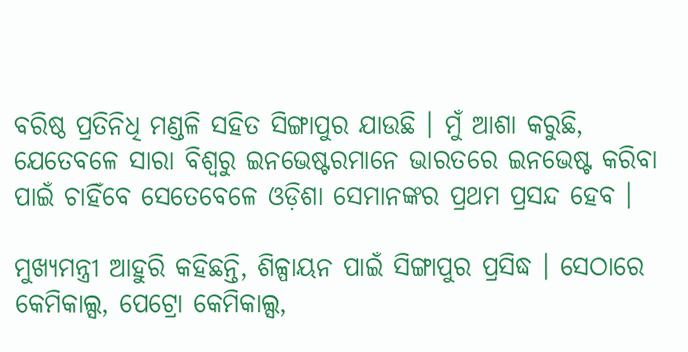ବରିଷ୍ଠ ପ୍ରତିନିଧି ମଣ୍ଡଳି ସହିତ ସିଙ୍ଗାପୁର ଯାଉଛି । ମୁଁ ଆଶା କରୁଛି, ଯେତେବଳେ ସାରା ବିଶ୍ୱରୁ ଇନଭେଷ୍ଟରମାନେ ଭାରତରେ ଇନଭେଷ୍ଟ କରିବା ପାଇଁ ଚାହିଁବେ ସେତେବେଳେ ଓଡ଼ିଶା ସେମାନଙ୍କର ପ୍ରଥମ ପ୍ରସନ୍ଦ ହେବ ।

ମୁଖ୍ୟମନ୍ତ୍ରୀ ଆହୁରି କହିଛନ୍ତି, ଶିଳ୍ପାୟନ ପାଇଁ ସିଙ୍ଗାପୁର ପ୍ରସିଦ୍ଧ । ସେଠାରେ କେମିକାଲ୍ସ, ପେଟ୍ରୋ କେମିକାଲ୍ସ,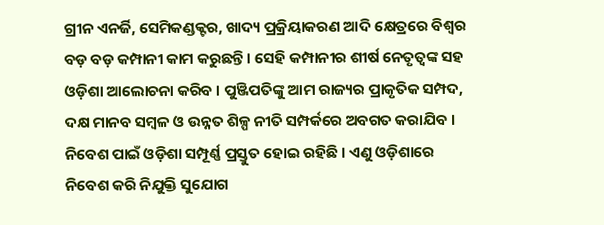ଗ୍ରୀନ ଏନର୍ଜି, ସେମିକଣ୍ଡକ୍ଟର, ଖାଦ୍ୟ ପ୍ରକ୍ରିୟାକରଣ ଆଦି କ୍ଷେତ୍ରରେ ବିଶ୍ୱର ବଡ଼ ବଡ଼ କମ୍ପାନୀ କାମ କରୁଛନ୍ତି । ସେହି କମ୍ପାନୀର ଶୀର୍ଷ ନେତୃତ୍ୱଙ୍କ ସହ ଓଡ଼ିଶା ଆଲୋଚନା କରିବ । ପୁଞ୍ଜିପତିଙ୍କୁ ଆମ ରାଜ୍ୟର ପ୍ରାକୃତିକ ସମ୍ପଦ, ଦକ୍ଷ ମାନବ ସମ୍ବଳ ଓ ଉନ୍ନତ ଶିଳ୍ପ ନୀତି ସମ୍ପର୍କରେ ଅବଗତ କରାଯିବ । ନିବେଶ ପାଇଁ ଓଡ଼ିଶା ସମ୍ପୂର୍ଣ୍ଣ ପ୍ରସ୍ତୁତ ହୋଇ ରହିଛି । ଏଣୁ ଓଡ଼ିଶାରେ ନିବେଶ କରି ନିଯୁକ୍ତି ସୁଯୋଗ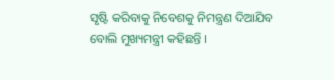ସୃଷ୍ଟି କରିବାକୁ ନିବେଶକୁ ନିମନ୍ତ୍ରଣ ଦିଆଯିବ ବୋଲି ମୁଖ୍ୟମନ୍ତ୍ରୀ କହିଛନ୍ତି ।